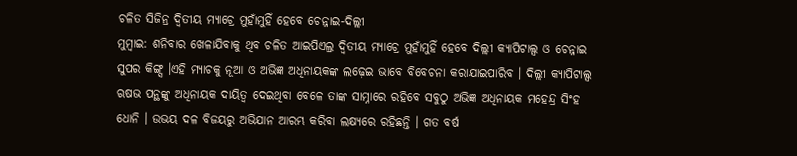ଚଳିତ ସିଜିନ୍ର ଦ୍ୱିତୀୟ ମ୍ୟାଚ୍ରେ ମୁହାଁମୁହିଁ ହେବେ ଚେନ୍ନାଇ-ଦିଲ୍ଲୀ
ମୁମ୍ୱାଇ: ଶନିବାର ଖେଳାଯିବାକୁ ଥିବ ଚଳିତ ଆଇପିଏଲ୍ର ଦ୍ୱିତୀୟ ମ୍ୟାଚ୍ରେ ମୁହାଁମୁହିଁ ହେବେ ଦିଲ୍ଲୀ କ୍ୟାପିଟାଲ୍ସ ଓ ଚେନ୍ନାଇ ସୁପର କିଙ୍ଗ୍ସ ।ଏହି ମ୍ୟାଚକୁ ନୂଆ ଓ ଅଭିଜ୍ଞ ଅଧିନାୟକଙ୍କ ଲଢ଼େଇ ଭାବେ ବିବେଚନା କରାଯାଇପାରିବ । ଦିଲ୍ଲୀ କ୍ୟାପିଟାଲ୍ସ ଋଷଭ ପନ୍ଥଙ୍କୁ ଅଧିନାୟକ ଦାୟିତ୍ୱ ଦେଇଥିବା ବେଳେ ତାଙ୍କ ସାମ୍ନାରେ ରହିବେ ସବୁଠୁ ଅଭିଜ୍ଞ ଅଧିନାୟକ ମହେନ୍ଦ୍ର ସିଂହ ଧୋନି । ଉଭୟ ଦଳ ବିଜୟରୁ ଅଭିଯାନ ଆରମ୍ଭ କରିବା ଲକ୍ଷ୍ୟରେ ରହିଛନ୍ତି । ଗତ ବର୍ଷ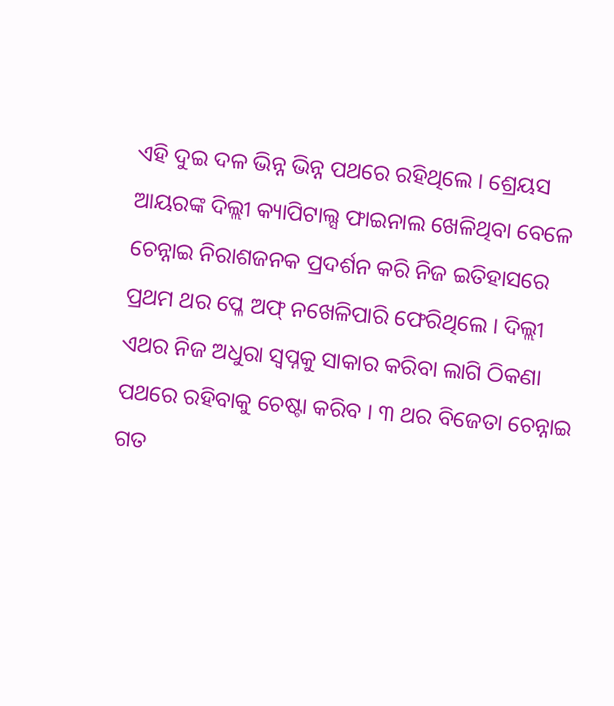ଏହି ଦୁଇ ଦଳ ଭିନ୍ନ ଭିନ୍ନ ପଥରେ ରହିଥିଲେ । ଶ୍ରେୟସ ଆୟରଙ୍କ ଦିଲ୍ଲୀ କ୍ୟାପିଟାଲ୍ସ ଫାଇନାଲ ଖେଳିଥିବା ବେଳେ ଚେନ୍ନାଇ ନିରାଶଜନକ ପ୍ରଦର୍ଶନ କରି ନିଜ ଇତିହାସରେ ପ୍ରଥମ ଥର ପ୍ଳେ ଅଫ୍ ନଖେଳିପାରି ଫେରିଥିଲେ । ଦିଲ୍ଲୀ ଏଥର ନିଜ ଅଧୁରା ସ୍ୱପ୍ନକୁ ସାକାର କରିବା ଲାଗି ଠିକଣା ପଥରେ ରହିବାକୁ ଚେଷ୍ଟା କରିବ । ୩ ଥର ବିଜେତା ଚେନ୍ନାଇ ଗତ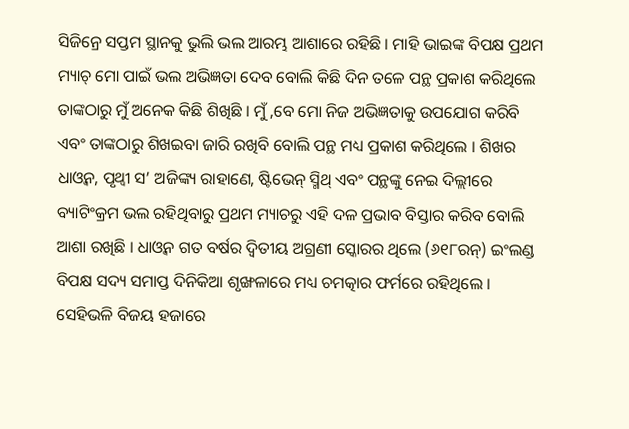ସିଜିନ୍ରେ ସପ୍ତମ ସ୍ଥାନକୁ ଭୁଲି ଭଲ ଆରମ୍ଭ ଆଶାରେ ରହିଛି । ମାହି ଭାଇଙ୍କ ବିପକ୍ଷ ପ୍ରଥମ ମ୍ୟାଚ୍ ମୋ ପାଇଁ ଭଲ ଅଭିଜ୍ଞତା ଦେବ ବୋଲି କିଛି ଦିନ ତଳେ ପନ୍ଥ ପ୍ରକାଶ କରିଥିଲେ ତାଙ୍କଠାରୁ ମୁଁ ଅନେକ କିଛି ଶିଖିଛି । ମୁଁ ,ବେ ମୋ ନିଜ ଅଭିଜ୍ଞତାକୁ ଉପଯୋଗ କରିବି ଏବଂ ତାଙ୍କଠାରୁ ଶିଖଇବା ଜାରି ରଖିବି ବୋଲି ପନ୍ଥ ମଧ୍ୟ ପ୍ରକାଶ କରିଥିଲେ । ଶିଖର ଧାଓ୍ୱନ, ପୃଥ୍ୱୀ ସ’ ଅଜିଙ୍କ୍ୟ ରାହାଣେ, ଷ୍ଟିଭେନ୍ ସ୍ମିଥ୍ ଏବଂ ପନ୍ଥଙ୍କୁ ନେଇ ଦିଲ୍ଲୀରେ ବ୍ୟାଟିଂକ୍ରମ ଭଲ ରହିଥିବାରୁ ପ୍ରଥମ ମ୍ୟାଚରୁ ଏହି ଦଳ ପ୍ରଭାବ ବିସ୍ତାର କରିବ ବୋଲି ଆଶା ରଖିଛି । ଧାଓ୍ୱନ ଗତ ବର୍ଷର ଦ୍ୱିତୀୟ ଅଗ୍ରଣୀ ସ୍କୋରର ଥିଲେ (୬୧୮ରନ୍) ଇଂଲଣ୍ଡ ବିପକ୍ଷ ସଦ୍ୟ ସମାପ୍ତ ଦିନିକିଆ ଶୃଙ୍ଖଳାରେ ମଧ୍ୟ ଚମତ୍କାର ଫର୍ମରେ ରହିଥିଲେ । ସେହିଭଳି ବିଜୟ ହଜାରେ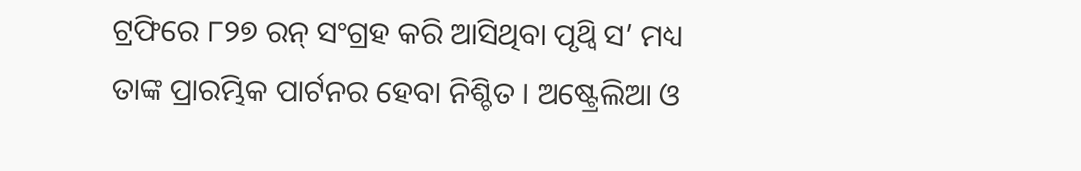ଟ୍ରଫିରେ ୮୨୭ ରନ୍ ସଂଗ୍ରହ କରି ଆସିଥିବା ପୃଥ୍ୱି ସ’ ମଧ୍ୟ ତାଙ୍କ ପ୍ରାରମ୍ଭିକ ପାର୍ଟନର ହେବା ନିଶ୍ଚିତ । ଅଷ୍ଟ୍ରେଲିଆ ଓ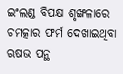ଇଂଲଣ୍ଡ ବିପକ୍ଷ ଶୃଙ୍ଖଳାରେ ଚମତ୍କାର ଫର୍ମ ଦେଖାଇଥିବା ଋଷଭ ପନ୍ଥ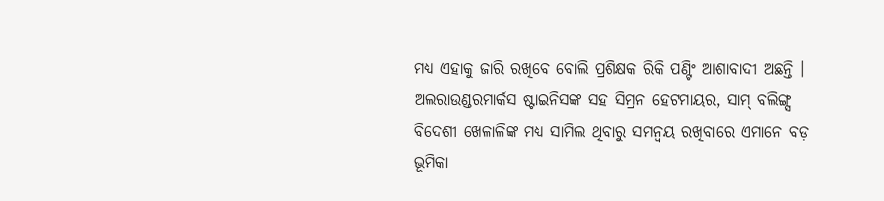ମଧ୍ୟ ଏହାକୁ ଜାରି ରଖିବେ ବୋଲି ପ୍ରଶିକ୍ଷକ ରିକି ପଣ୍ଟିଂ ଆଶାବାଦୀ ଅଛନ୍ତି । ଅଲରାଉଣ୍ଡରମାର୍କସ ଷ୍ଟାଇନିସଙ୍କ ସହ ସିମ୍ରନ ହେଟମାୟର, ସାମ୍ ବଲିଙ୍ଗ୍ସ ବିଦେଶୀ ଖେଳାଳିଙ୍କ ମଧ୍ୟ ସାମିଲ ଥିବାରୁ ସମନ୍ୱୟ ରଖିବାରେ ଏମାନେ ବଡ଼ ଭୂମିକା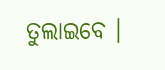ତୁଲାଇବେ ।